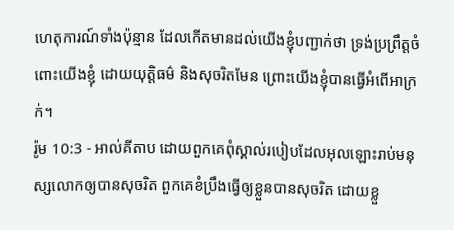ហេតុការណ៍ទាំងប៉ុន្មាន ដែលកើតមានដល់យើងខ្ញុំបញ្ជាក់ថា ទ្រង់ប្រព្រឹត្តចំពោះយើងខ្ញុំ ដោយយុត្តិធម៌ និងសុចរិតមែន ព្រោះយើងខ្ញុំបានធ្វើអំពើអាក្រក់។
រ៉ូម 10:3 - អាល់គីតាប ដោយពួកគេពុំស្គាល់របៀបដែលអុលឡោះរាប់មនុស្សលោកឲ្យបានសុចរិត ពួកគេខំប្រឹងធ្វើឲ្យខ្លួនបានសុចរិត ដោយខ្លួ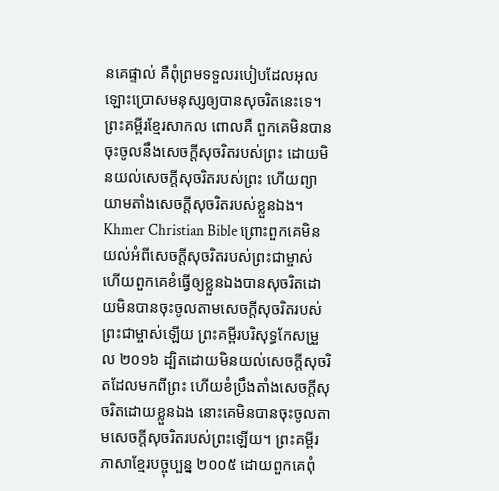នគេផ្ទាល់ គឺពុំព្រមទទួលរបៀបដែលអុលឡោះប្រោសមនុស្សឲ្យបានសុចរិតនេះទេ។ ព្រះគម្ពីរខ្មែរសាកល ពោលគឺ ពួកគេមិនបានចុះចូលនឹងសេចក្ដីសុចរិតរបស់ព្រះ ដោយមិនយល់សេចក្ដីសុចរិតរបស់ព្រះ ហើយព្យាយាមតាំងសេចក្ដីសុចរិតរបស់ខ្លួនឯង។ Khmer Christian Bible ព្រោះពួកគេមិនយល់អំពីសេចក្ដីសុចរិតរបស់ព្រះជាម្ចាស់ ហើយពួកគេខំធ្វើឲ្យខ្លួនឯងបានសុចរិតដោយមិនបានចុះចូលតាមសេចក្ដីសុចរិតរបស់ព្រះជាម្ចាស់ឡើយ ព្រះគម្ពីរបរិសុទ្ធកែសម្រួល ២០១៦ ដ្បិតដោយមិនយល់សេចក្តីសុចរិតដែលមកពីព្រះ ហើយខំប្រឹងតាំងសេចក្តីសុចរិតដោយខ្លួនឯង នោះគេមិនបានចុះចូលតាមសេចក្តីសុចរិតរបស់ព្រះឡើយ។ ព្រះគម្ពីរភាសាខ្មែរបច្ចុប្បន្ន ២០០៥ ដោយពួកគេពុំ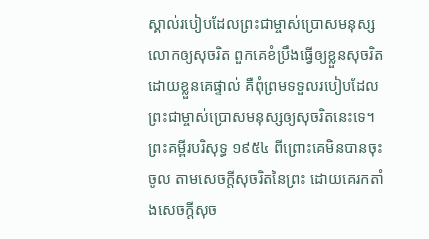ស្គាល់របៀបដែលព្រះជាម្ចាស់ប្រោសមនុស្សលោកឲ្យសុចរិត ពួកគេខំប្រឹងធ្វើឲ្យខ្លួនសុចរិត ដោយខ្លួនគេផ្ទាល់ គឺពុំព្រមទទួលរបៀបដែលព្រះជាម្ចាស់ប្រោសមនុស្សឲ្យសុចរិតនេះទេ។ ព្រះគម្ពីរបរិសុទ្ធ ១៩៥៤ ពីព្រោះគេមិនបានចុះចូល តាមសេចក្ដីសុចរិតនៃព្រះ ដោយគេរកតាំងសេចក្ដីសុច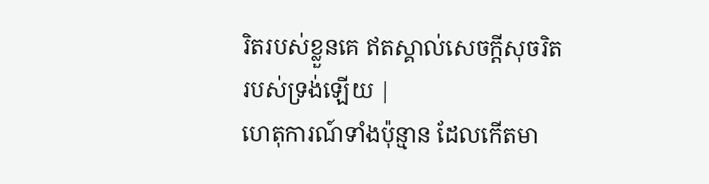រិតរបស់ខ្លួនគេ ឥតស្គាល់សេចក្ដីសុចរិតរបស់ទ្រង់ឡើយ |
ហេតុការណ៍ទាំងប៉ុន្មាន ដែលកើតមា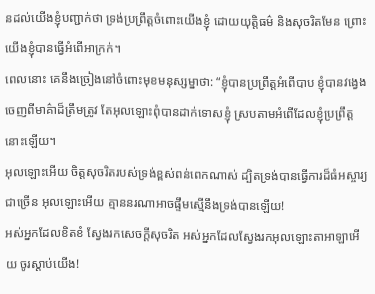នដល់យើងខ្ញុំបញ្ជាក់ថា ទ្រង់ប្រព្រឹត្តចំពោះយើងខ្ញុំ ដោយយុត្តិធម៌ និងសុចរិតមែន ព្រោះយើងខ្ញុំបានធ្វើអំពើអាក្រក់។
ពេលនោះ គេនឹងច្រៀងនៅចំពោះមុខមនុស្សម្នាថា: “ខ្ញុំបានប្រព្រឹត្តអំពើបាប ខ្ញុំបានវង្វេងចេញពីមាគ៌ាដ៏ត្រឹមត្រូវ តែអុលឡោះពុំបានដាក់ទោសខ្ញុំ ស្របតាមអំពើដែលខ្ញុំប្រព្រឹត្តនោះឡើយ។
អុលឡោះអើយ ចិត្តសុចរិតរបស់ទ្រង់ខ្ពស់ពន់ពេកណាស់ ដ្បិតទ្រង់បានធ្វើការដ៏ធំអស្ចារ្យជាច្រើន អុលឡោះអើយ គ្មាននរណាអាចផ្ទឹមស្មើនឹងទ្រង់បានឡើយ!
អស់អ្នកដែលខិតខំ ស្វែងរកសេចក្ដីសុចរិត អស់អ្នកដែលស្វែងរកអុលឡោះតាអាឡាអើយ ចូរស្ដាប់យើង!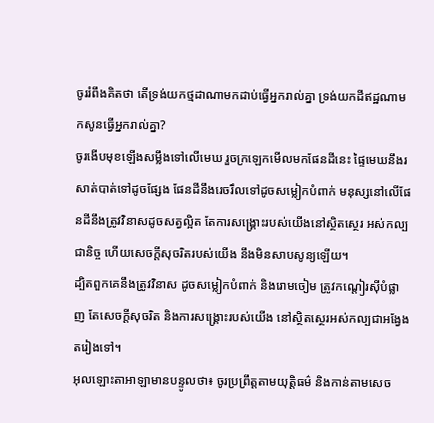ចូររំពឹងគិតថា តើទ្រង់យកថ្មដាណាមកដាប់ធ្វើអ្នករាល់គ្នា ទ្រង់យកដីឥដ្ឋណាមកសូនធ្វើអ្នករាល់គ្នា?
ចូរងើបមុខឡើងសម្លឹងទៅលើមេឃ រួចក្រឡេកមើលមកផែនដីនេះ ផ្ទៃមេឃនឹងរសាត់បាត់ទៅដូចផ្សែង ផែនដីនឹងរេចរឹលទៅដូចសម្លៀកបំពាក់ មនុស្សនៅលើផែនដីនឹងត្រូវវិនាសដូចសត្វល្អិត តែការសង្គ្រោះរបស់យើងនៅស្ថិតស្ថេរ អស់កល្បជានិច្ច ហើយសេចក្ដីសុចរិតរបស់យើង នឹងមិនសាបសូន្យឡើយ។
ដ្បិតពួកគេនឹងត្រូវវិនាស ដូចសម្លៀកបំពាក់ និងរោមចៀម ត្រូវកណ្ដៀរស៊ីបំផ្លាញ តែសេចក្ដីសុចរិត និងការសង្គ្រោះរបស់យើង នៅស្ថិតស្ថេរអស់កល្បជាអង្វែងតរៀងទៅ។
អុលឡោះតាអាឡាមានបន្ទូលថា៖ ចូរប្រព្រឹត្តតាមយុត្តិធម៌ និងកាន់តាមសេច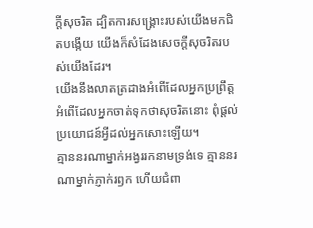ក្ដីសុចរិត ដ្បិតការសង្គ្រោះរបស់យើងមកជិតបង្កើយ យើងក៏សំដែងសេចក្ដីសុចរិតរបស់យើងដែរ។
យើងនឹងលាតត្រដាងអំពើដែលអ្នកប្រព្រឹត្ត អំពើដែលអ្នកចាត់ទុកថាសុចរិតនោះ ពុំផ្ដល់ប្រយោជន៍អ្វីដល់អ្នកសោះឡើយ។
គ្មាននរណាម្នាក់អង្វររកនាមទ្រង់ទេ គ្មាននរណាម្នាក់ភ្ញាក់រឭក ហើយជំពា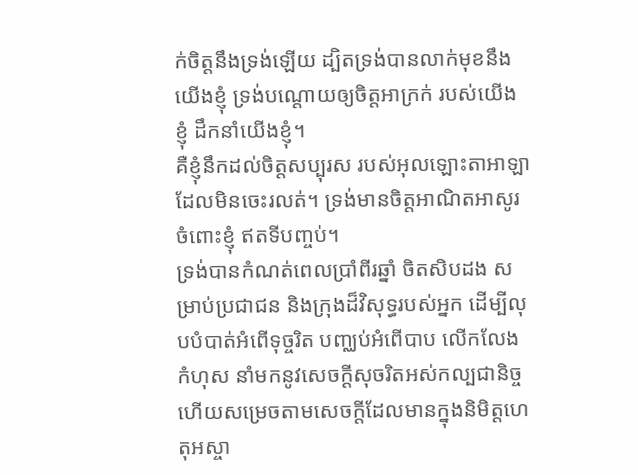ក់ចិត្តនឹងទ្រង់ឡើយ ដ្បិតទ្រង់បានលាក់មុខនឹងយើងខ្ញុំ ទ្រង់បណ្ដោយឲ្យចិត្តអាក្រក់ របស់យើងខ្ញុំ ដឹកនាំយើងខ្ញុំ។
គឺខ្ញុំនឹកដល់ចិត្តសប្បុរស របស់អុលឡោះតាអាឡា ដែលមិនចេះរលត់។ ទ្រង់មានចិត្តអាណិតអាសូរ ចំពោះខ្ញុំ ឥតទីបញ្ចប់។
ទ្រង់បានកំណត់ពេលប្រាំពីរឆ្នាំ ចិតសិបដង សម្រាប់ប្រជាជន និងក្រុងដ៏វិសុទ្ធរបស់អ្នក ដើម្បីលុបបំបាត់អំពើទុច្ចរិត បញ្ឈប់អំពើបាប លើកលែងកំហុស នាំមកនូវសេចក្ដីសុចរិតអស់កល្បជានិច្ច ហើយសម្រេចតាមសេចក្ដីដែលមានក្នុងនិមិត្តហេតុអស្ចា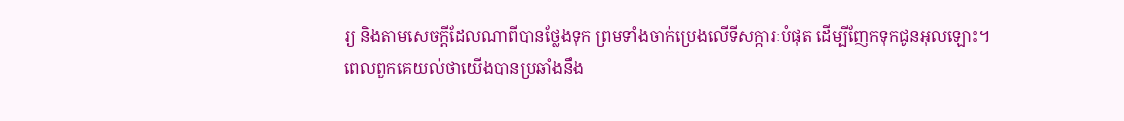រ្យ និងតាមសេចក្ដីដែលណាពីបានថ្លែងទុក ព្រមទាំងចាក់ប្រេងលើទីសក្ការៈបំផុត ដើម្បីញែកទុកជូនអុលឡោះ។
ពេលពួកគេយល់ថាយើងបានប្រឆាំងនឹង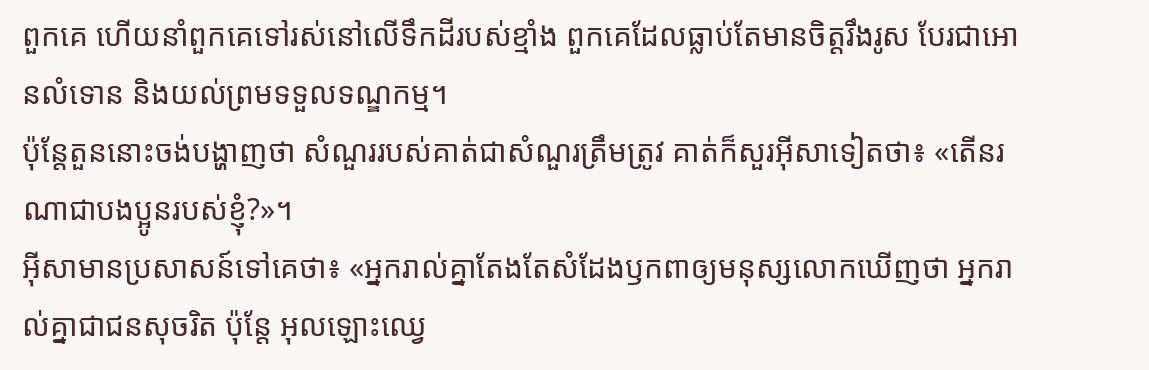ពួកគេ ហើយនាំពួកគេទៅរស់នៅលើទឹកដីរបស់ខ្មាំង ពួកគេដែលធ្លាប់តែមានចិត្តរឹងរូស បែរជាអោនលំទោន និងយល់ព្រមទទួលទណ្ឌកម្ម។
ប៉ុន្តែតួននោះចង់បង្ហាញថា សំណួររបស់គាត់ជាសំណួរត្រឹមត្រូវ គាត់ក៏សួរអ៊ីសាទៀតថា៖ «តើនរណាជាបងប្អូនរបស់ខ្ញុំ?»។
អ៊ីសាមានប្រសាសន៍ទៅគេថា៖ «អ្នករាល់គ្នាតែងតែសំដែងឫកពាឲ្យមនុស្សលោកឃើញថា អ្នករាល់គ្នាជាជនសុចរិត ប៉ុន្តែ អុលឡោះឈ្វេ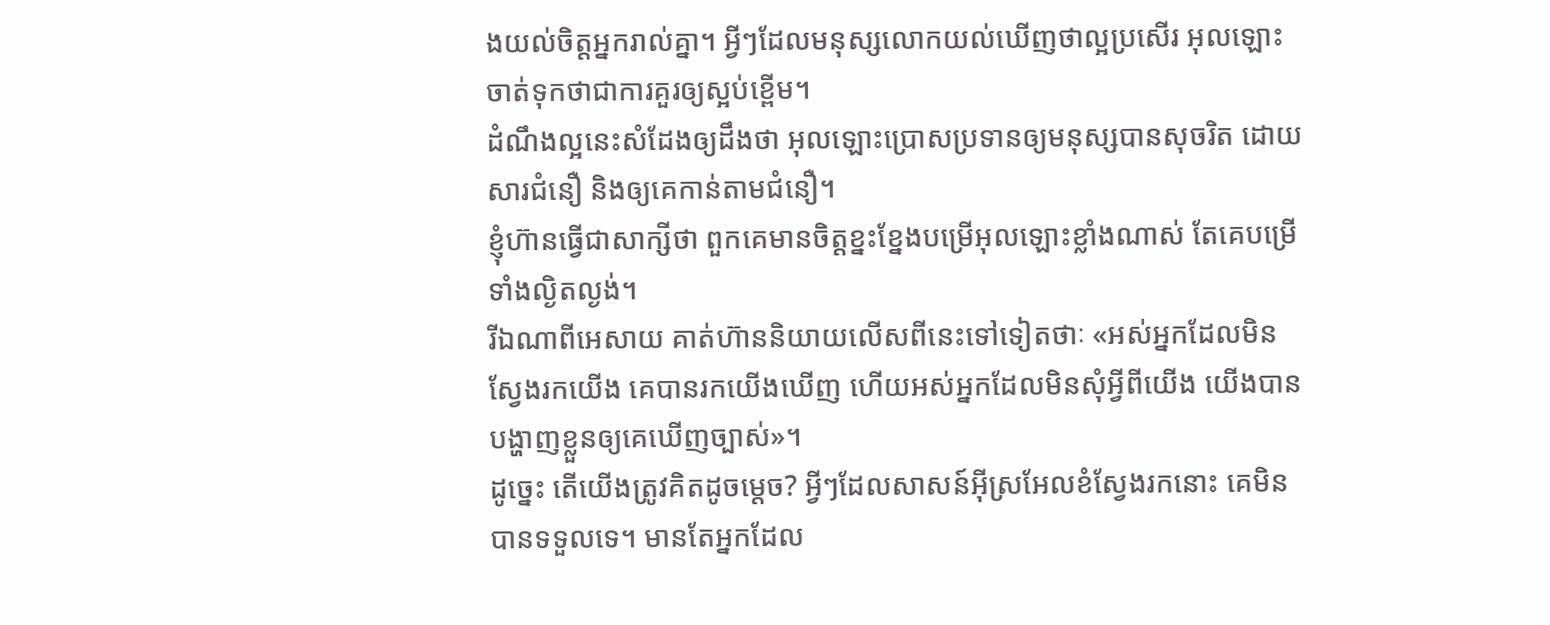ងយល់ចិត្ដអ្នករាល់គ្នា។ អ្វីៗដែលមនុស្សលោកយល់ឃើញថាល្អប្រសើរ អុលឡោះចាត់ទុកថាជាការគួរឲ្យស្អប់ខ្ពើម។
ដំណឹងល្អនេះសំដែងឲ្យដឹងថា អុលឡោះប្រោសប្រទានឲ្យមនុស្សបានសុចរិត ដោយសារជំនឿ និងឲ្យគេកាន់តាមជំនឿ។
ខ្ញុំហ៊ានធ្វើជាសាក្សីថា ពួកគេមានចិត្ដខ្នះខ្នែងបម្រើអុលឡោះខ្លាំងណាស់ តែគេបម្រើទាំងល្ងិតល្ងង់។
រីឯណាពីអេសាយ គាត់ហ៊ាននិយាយលើសពីនេះទៅទៀតថាៈ «អស់អ្នកដែលមិនស្វែងរកយើង គេបានរកយើងឃើញ ហើយអស់អ្នកដែលមិនសុំអ្វីពីយើង យើងបានបង្ហាញខ្លួនឲ្យគេឃើញច្បាស់»។
ដូច្នេះ តើយើងត្រូវគិតដូចម្ដេច? អ្វីៗដែលសាសន៍អ៊ីស្រអែលខំស្វែងរកនោះ គេមិនបានទទួលទេ។ មានតែអ្នកដែល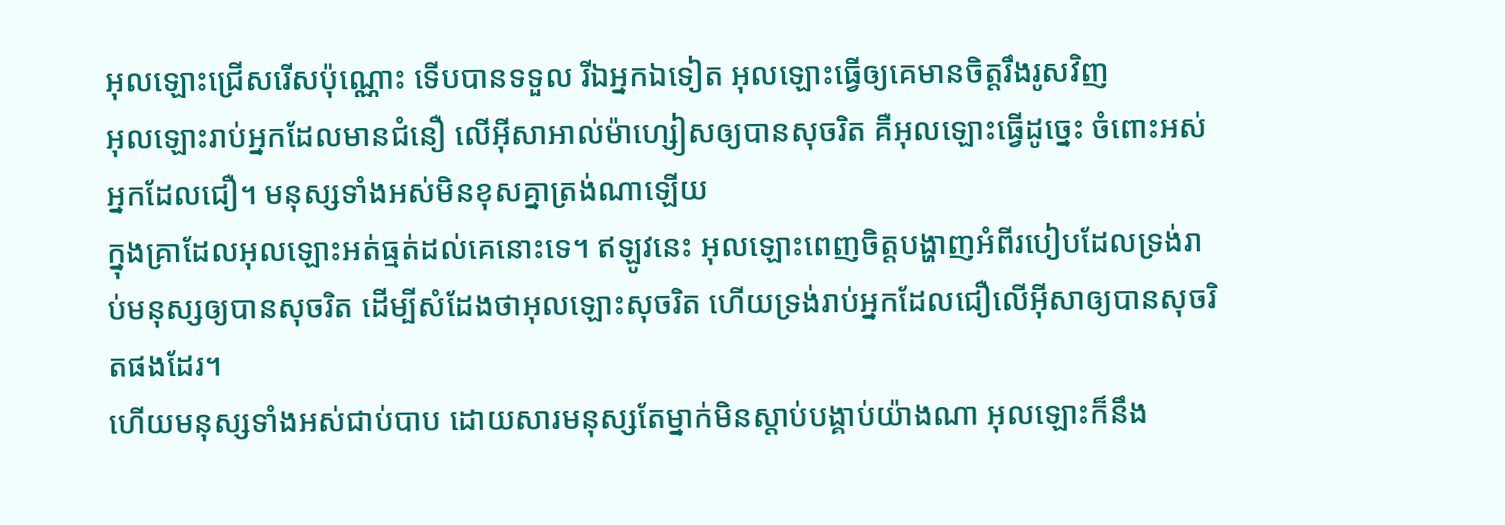អុលឡោះជ្រើសរើសប៉ុណ្ណោះ ទើបបានទទួល រីឯអ្នកឯទៀត អុលឡោះធ្វើឲ្យគេមានចិត្ដរឹងរូសវិញ
អុលឡោះរាប់អ្នកដែលមានជំនឿ លើអ៊ីសាអាល់ម៉ាហ្សៀសឲ្យបានសុចរិត គឺអុលឡោះធ្វើដូច្នេះ ចំពោះអស់អ្នកដែលជឿ។ មនុស្សទាំងអស់មិនខុសគ្នាត្រង់ណាឡើយ
ក្នុងគ្រាដែលអុលឡោះអត់ធ្មត់ដល់គេនោះទេ។ ឥឡូវនេះ អុលឡោះពេញចិត្តបង្ហាញអំពីរបៀបដែលទ្រង់រាប់មនុស្សឲ្យបានសុចរិត ដើម្បីសំដែងថាអុលឡោះសុចរិត ហើយទ្រង់រាប់អ្នកដែលជឿលើអ៊ីសាឲ្យបានសុចរិតផងដែរ។
ហើយមនុស្សទាំងអស់ជាប់បាប ដោយសារមនុស្សតែម្នាក់មិនស្ដាប់បង្គាប់យ៉ាងណា អុលឡោះក៏នឹង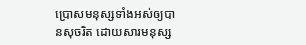ប្រោសមនុស្សទាំងអស់ឲ្យបានសុចរិត ដោយសារមនុស្ស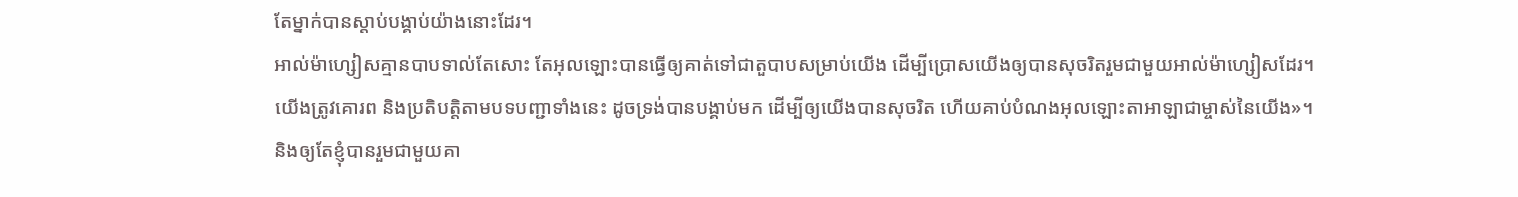តែម្នាក់បានស្ដាប់បង្គាប់យ៉ាងនោះដែរ។
អាល់ម៉ាហ្សៀសគ្មានបាបទាល់តែសោះ តែអុលឡោះបានធ្វើឲ្យគាត់ទៅជាតួបាបសម្រាប់យើង ដើម្បីប្រោសយើងឲ្យបានសុចរិតរួមជាមួយអាល់ម៉ាហ្សៀសដែរ។
យើងត្រូវគោរព និងប្រតិបត្តិតាមបទបញ្ជាទាំងនេះ ដូចទ្រង់បានបង្គាប់មក ដើម្បីឲ្យយើងបានសុចរិត ហើយគាប់បំណងអុលឡោះតាអាឡាជាម្ចាស់នៃយើង»។
និងឲ្យតែខ្ញុំបានរួមជាមួយគា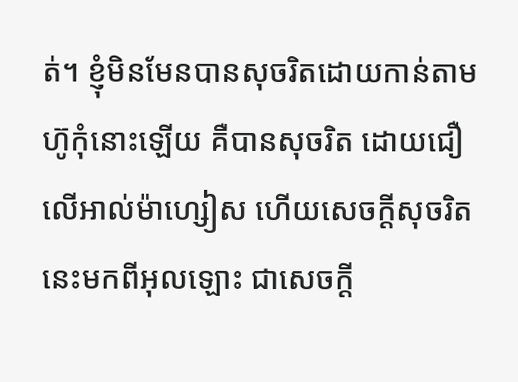ត់។ ខ្ញុំមិនមែនបានសុចរិតដោយកាន់តាមហ៊ូកុំនោះឡើយ គឺបានសុចរិត ដោយជឿលើអាល់ម៉ាហ្សៀស ហើយសេចក្ដីសុចរិតនេះមកពីអុលឡោះ ជាសេចក្ដី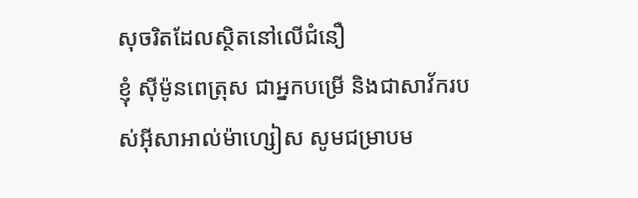សុចរិតដែលស្ថិតនៅលើជំនឿ
ខ្ញុំ ស៊ីម៉ូនពេត្រុស ជាអ្នកបម្រើ និងជាសាវ័ករបស់អ៊ីសាអាល់ម៉ាហ្សៀស សូមជម្រាបម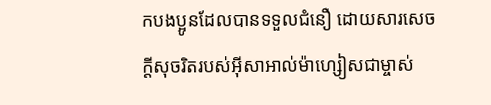កបងប្អូនដែលបានទទួលជំនឿ ដោយសារសេចក្ដីសុចរិតរបស់អ៊ីសាអាល់ម៉ាហ្សៀសជាម្ចាស់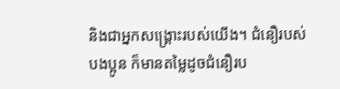និងជាអ្នកសង្គ្រោះរបស់យើង។ ជំនឿរបស់បងប្អូន ក៏មានតម្លៃដូចជំនឿរប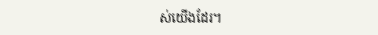ស់យើងដែរ។